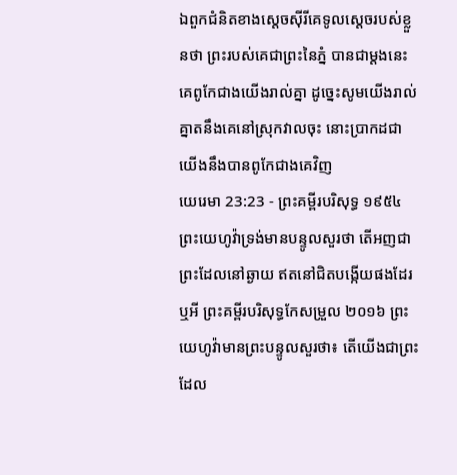ឯពួកជំនិតខាងស្តេចស៊ីរីគេទូលស្តេចរបស់ខ្លួនថា ព្រះរបស់គេជាព្រះនៃភ្នំ បានជាម្តងនេះគេពូកែជាងយើងរាល់គ្នា ដូច្នេះសូមយើងរាល់គ្នាតនឹងគេនៅស្រុកវាលចុះ នោះប្រាកដជាយើងនឹងបានពូកែជាងគេវិញ
យេរេមា 23:23 - ព្រះគម្ពីរបរិសុទ្ធ ១៩៥៤ ព្រះយេហូវ៉ាទ្រង់មានបន្ទូលសួរថា តើអញជាព្រះដែលនៅឆ្ងាយ ឥតនៅជិតបង្កើយផងដែរឬអី ព្រះគម្ពីរបរិសុទ្ធកែសម្រួល ២០១៦ ព្រះយេហូវ៉ាមានព្រះបន្ទូលសួរថា៖ តើយើងជាព្រះដែល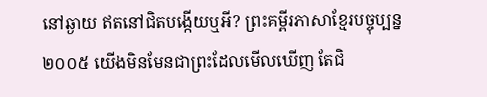នៅឆ្ងាយ ឥតនៅជិតបង្កើយឬអី? ព្រះគម្ពីរភាសាខ្មែរបច្ចុប្បន្ន ២០០៥ យើងមិនមែនជាព្រះដែលមើលឃើញ តែជិ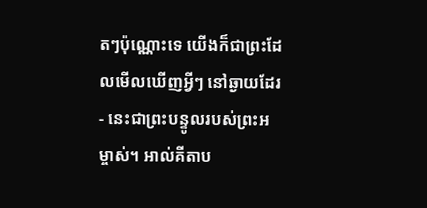តៗប៉ុណ្ណោះទេ យើងក៏ជាព្រះដែលមើលឃើញអ្វីៗ នៅឆ្ងាយដែរ - នេះជាព្រះបន្ទូលរបស់ព្រះអម្ចាស់។ អាល់គីតាប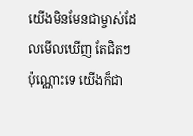យើងមិនមែនជាម្ចាស់ដែលមើលឃើញ តែជិតៗប៉ុណ្ណោះទេ យើងក៏ជា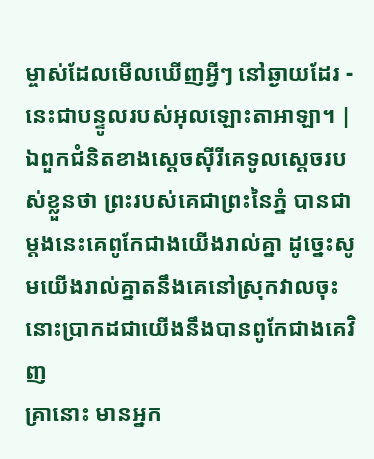ម្ចាស់ដែលមើលឃើញអ្វីៗ នៅឆ្ងាយដែរ - នេះជាបន្ទូលរបស់អុលឡោះតាអាឡា។ |
ឯពួកជំនិតខាងស្តេចស៊ីរីគេទូលស្តេចរបស់ខ្លួនថា ព្រះរបស់គេជាព្រះនៃភ្នំ បានជាម្តងនេះគេពូកែជាងយើងរាល់គ្នា ដូច្នេះសូមយើងរាល់គ្នាតនឹងគេនៅស្រុកវាលចុះ នោះប្រាកដជាយើងនឹងបានពូកែជាងគេវិញ
គ្រានោះ មានអ្នក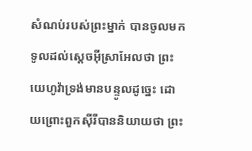សំណប់របស់ព្រះម្នាក់ បានចូលមកទូលដល់ស្តេចអ៊ីស្រាអែលថា ព្រះយេហូវ៉ាទ្រង់មានបន្ទូលដូច្នេះ ដោយព្រោះពួកស៊ីរីបាននិយាយថា ព្រះ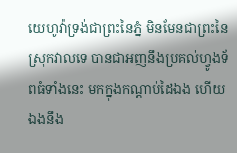យេហូវ៉ាទ្រង់ជាព្រះនៃភ្នំ មិនមែនជាព្រះនៃស្រុកវាលទេ បានជាអញនឹងប្រគល់ហ្វូងទ័ពធំទាំងនេះ មកក្នុងកណ្តាប់ដៃឯង ហើយឯងនឹង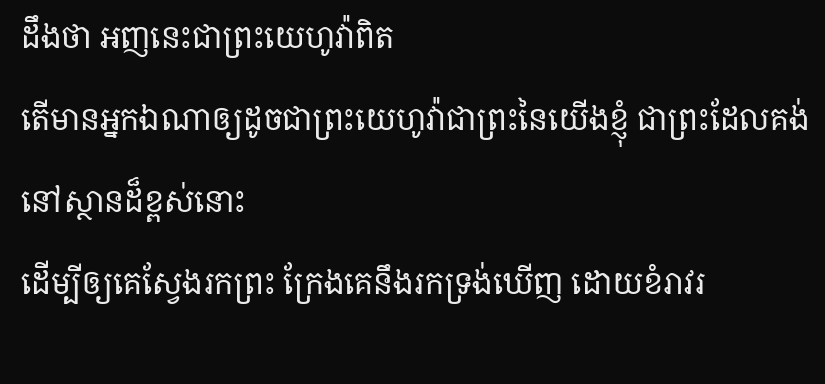ដឹងថា អញនេះជាព្រះយេហូវ៉ាពិត
តើមានអ្នកឯណាឲ្យដូចជាព្រះយេហូវ៉ាជាព្រះនៃយើងខ្ញុំ ជាព្រះដែលគង់នៅស្ថានដ៏ខ្ពស់នោះ
ដើម្បីឲ្យគេស្វែងរកព្រះ ក្រែងគេនឹងរកទ្រង់ឃើញ ដោយខំរាវរ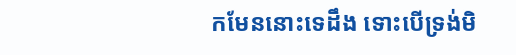កមែននោះទេដឹង ទោះបើទ្រង់មិ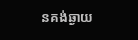នគង់ឆ្ងាយ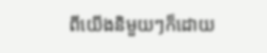ពីយើងនិមួយៗក៏ដោយ